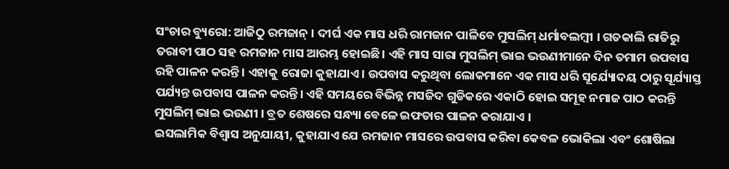ସଂଚାର ବ୍ୟୁରୋ: ଆଜିଠୁ ରମଜାନ୍ । ଦୀର୍ଘ ଏକ ମାସ ଧରି ରାମଜାନ ପାଳିବେ ମୁସଲିମ୍ ଧର୍ମାବଲମ୍ବୀ । ଗତକାଲି ରାତିରୁ ତରାବୀ ପାଠ ସହ ରମଜାନ ମାସ ଆରମ୍ଭ ହୋଇଛି। ଏହି ମାସ ସାରା ମୁସଲିମ୍ ଭାଇ ଭଉଣୀମାନେ ଦିନ ତମାମ ଉପବାସ ରହି ପାଳନ କରନ୍ତି । ଏହାକୁ ରୋଜା କୁହାଯାଏ । ଉପବାସ କରୁଥିବା ଲୋକମାନେ ଏକ ମାସ ଧରି ସୂର୍ଯ୍ୟୋଦୟ ଠାରୁ ସୂର୍ଯ୍ୟାସ୍ତ ପର୍ଯ୍ୟନ୍ତ ଉପବାସ ପାଳନ କରନ୍ତି। ଏହି ସମୟରେ ବିଭିନ୍ନ ମସଜିଦ ଗୁଡିକରେ ଏକାଠି ହୋଇ ସମୂହ ନମାଜ ପାଠ କରନ୍ତି ମୁସଲିମ୍ ଭାଇ ଭଉଣୀ । ବ୍ରତ ଶେଷରେ ସନ୍ଧ୍ୟା ବେଳେ ଇଫତାର ପାଳନ କରାଯାଏ ।
ଇସଲାମିକ ବିଶ୍ୱାସ ଅନୁଯାୟୀ, କୁହାଯାଏ ଯେ ରମଜାନ ମାସରେ ଉପବାସ କରିବା କେବଳ ଭୋକିଲା ଏବଂ ଶୋଷିଲା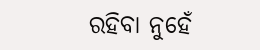ରହିବା ନୁହେଁ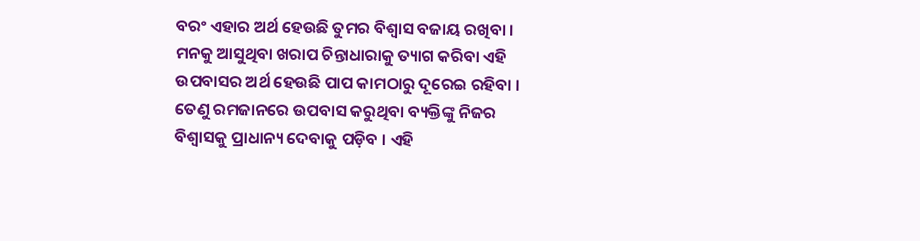ବରଂ ଏହାର ଅର୍ଥ ହେଉଛି ତୁମର ବିଶ୍ୱାସ ବଜାୟ ରଖିବା । ମନକୁ ଆସୁଥିବା ଖରାପ ଚିନ୍ତାଧାରାକୁ ତ୍ୟାଗ କରିବା ଏହି ଉପବାସର ଅର୍ଥ ହେଉଛି ପାପ କାମଠାରୁ ଦୂରେଇ ରହିବା ।
ତେଣୁ ରମଜାନରେ ଉପବାସ କରୁଥିବା ବ୍ୟକ୍ତିଙ୍କୁ ନିଜର ବିଶ୍ୱାସକୁ ପ୍ରାଧାନ୍ୟ ଦେବାକୁ ପଡ଼ିବ । ଏହି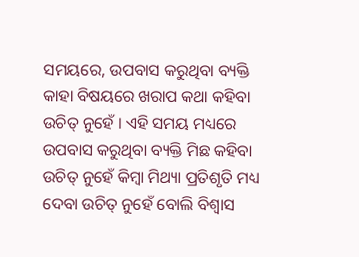ସମୟରେ, ଉପବାସ କରୁଥିବା ବ୍ୟକ୍ତି କାହା ବିଷୟରେ ଖରାପ କଥା କହିବା ଉଚିତ୍ ନୁହେଁ । ଏହି ସମୟ ମଧ୍ୟରେ ଉପବାସ କରୁଥିବା ବ୍ୟକ୍ତି ମିଛ କହିବା ଉଚିତ୍ ନୁହେଁ କିମ୍ବା ମିଥ୍ୟା ପ୍ରତିଶୃତି ମଧ୍ୟ ଦେବା ଉଚିତ୍ ନୁହେଁ ବୋଲି ବିଶ୍ଵାସ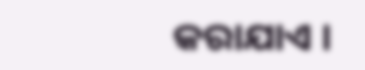କରାଯାଏ ।